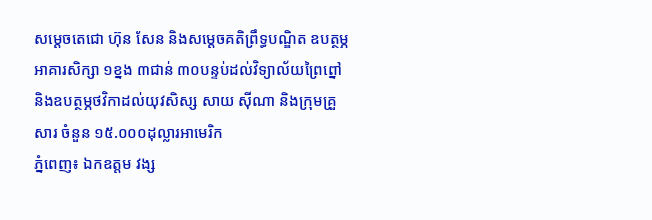សម្ដេចតេជោ ហ៊ុន សែន និងសម្ដេចគតិព្រឹទ្ធបណ្ឌិត ឧបត្ថម្ភអាគារសិក្សា ១ខ្នង ៣ជាន់ ៣០បន្ទប់ដល់វិទ្យាល័យព្រៃព្នៅ និងឧបត្ថម្ភថវិកាដល់យុវសិស្ស សាយ ស៊ីណា និងក្រុមគ្រួសារ ចំនួន ១៥.០០០ដុល្លារអាមេរិក
ភ្នំពេញ៖ ឯកឧត្តម វង្ស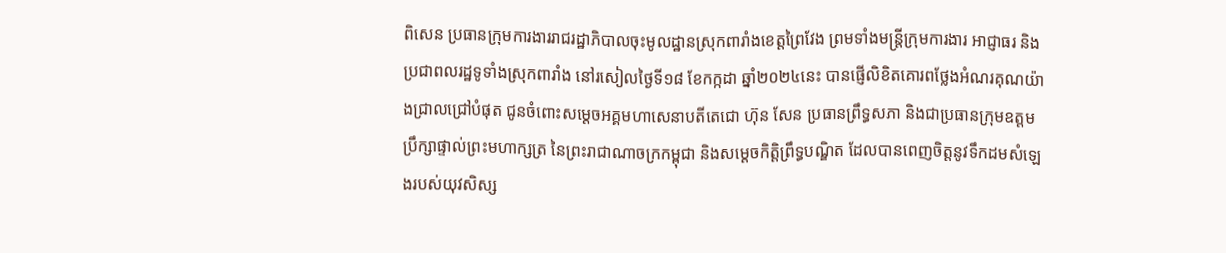ពិសេន ប្រធានក្រុមការងាររាជរដ្ឋាភិបាលចុះមូលដ្ឋានស្រុកពារាំងខេត្តព្រៃវែង ព្រមទាំងមន្ត្រីក្រុមការងារ អាជ្ញាធរ និងប្រជាពលរដ្ឋទូទាំងស្រុកពារាំង នៅរសៀលថ្ងៃទី១៨ ខែកក្កដា ឆ្នាំ២០២៤នេះ បានផ្ញើលិខិតគោរពថ្លែងអំណរគុណយ៉ាងជ្រាលជ្រៅបំផុត ជូនចំពោះសម្ដេចអគ្គមហាសេនាបតីតេជោ ហ៊ុន សែន ប្រធានព្រឹទ្ធសភា និងជាប្រធានក្រុមឧត្តមប្រឹក្សាផ្ទាល់ព្រះមហាក្សត្រ នៃព្រះរាជាណាចក្រកម្ពុជា និងសម្ដេចកិត្តិព្រឹទ្ធបណ្ឌិត ដែលបានពេញចិត្តនូវទឹកដមសំឡេងរបស់យុវសិស្ស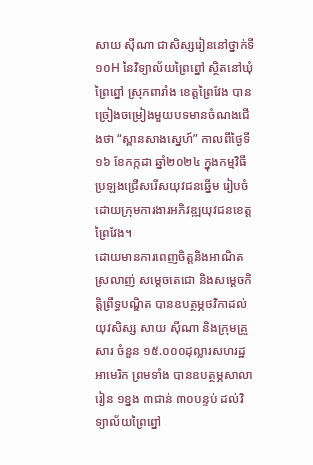សាយ ស៊ីណា ជាសិស្សរៀននៅថ្នាក់ទី ១០H នៃវិទ្យាល័យព្រៃព្នៅ ស្ថិតនៅឃុំព្រៃព្នៅ ស្រុកពារាំង ខេត្តព្រៃវែង បានច្រៀងចម្រៀងមួយបទមានចំណងជើងថា “ស្ពានសាងស្នេហ៍” កាលពីថ្ងៃទី១៦ ខែកក្កដា ឆ្នាំ២០២៤ ក្នុងកម្មវិធីប្រឡងជ្រើសរើសយុវជនឆ្នើម រៀបចំដោយក្រុមការងារអភិវឌ្ឍយុវជនខេត្តព្រៃវែង។
ដោយមានការពេញចិត្តនិងអាណិតស្រលាញ់ សម្ដេចតេជោ និងសម្ដេចកិត្តិព្រឹទ្ធបណ្ឌិត បានឧបត្ថម្ភថវិកាដល់យុវសិស្ស សាយ ស៊ីណា និងក្រុមគ្រួសារ ចំនួន ១៥.០០០ដុល្លារសហរដ្ឋអាមេរិក ព្រមទាំង បានឧបត្ថម្ភសាលារៀន ១ខ្នង ៣ជាន់ ៣០បន្ទប់ ដល់វិទ្យាល័យព្រៃព្នៅ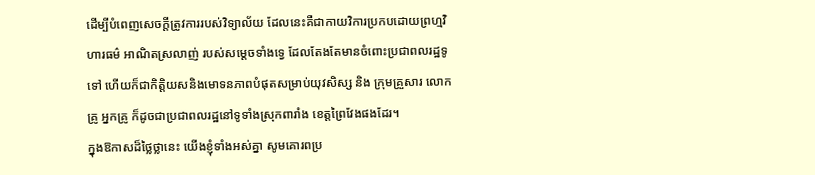ដើម្បីបំពេញសេចក្ដីត្រូវការរបស់វិទ្យាល័យ ដែលនេះគឺជាកាយវិការប្រកបដោយព្រហ្មវិហារធម៌ អាណិតស្រលាញ់ របស់សម្ដេចទាំងទ្វេ ដែលតែងតែមានចំពោះប្រជាពលរដ្ឋទូទៅ ហើយក៏ជាកិត្តិយសនិងមោទនភាពបំផុតសម្រាប់យុវសិស្ស និង ក្រុមគ្រួសារ លោកគ្រូ អ្នកគ្រូ ក៏ដូចជាប្រជាពលរដ្ឋនៅទូទាំងស្រុកពារាំង ខេត្តព្រៃវែងផងដែរ។
ក្នុងឱកាសដ៏ថ្លៃថ្លានេះ យើងខ្ញុំទាំងអស់គ្នា សូមគោរពប្រ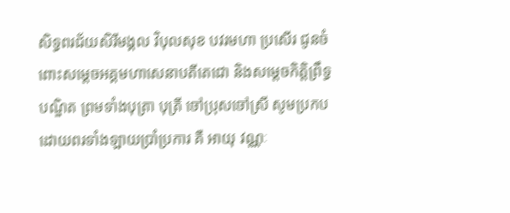សិទ្ធពរជ័យសិរីមង្គល វិបុលសុខ បវរមហា ប្រសើរ ជូនចំពោះសម្តេចអគ្គមហាសេនាបតីតេជោ និងសម្តេចកិត្តិព្រឹទ្ធបណ្ឌិត ព្រមទាំងបុត្រា បុត្រី ចៅប្រុសចៅស្រី សូមប្រកបដោយពរទាំងឡាយប្រាំប្រការ គឺ អាយុ វណ្ណៈ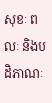សុខៈ ពលៈ និងបដិភាណៈ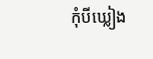កុំបីឃ្លៀង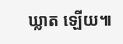ឃ្លាត ឡើយ៕